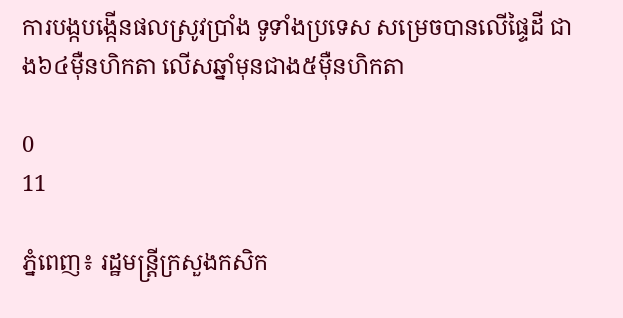ការបង្កបង្កើនផលស្រូវប្រាំង ទូទាំងប្រទេស សម្រេចបានលើផ្ទៃដី ជាង៦៤ម៉ឺនហិកតា លើសឆ្នាំមុនជាង៥ម៉ឺនហិកតា

0
11

ភ្នំពេញ៖ រដ្ឋមន្រ្តីក្រសួងកសិក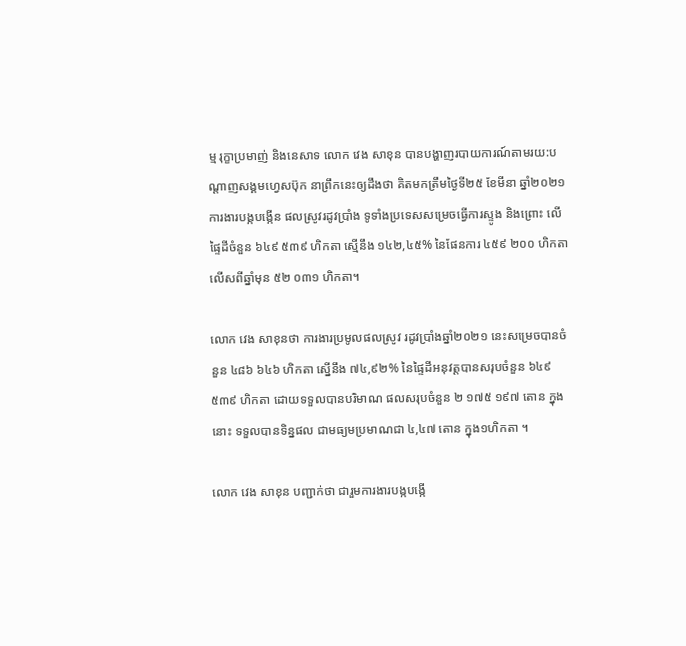ម្ម រុក្ខាប្រមាញ់ និងនេសាទ លោក វេង សាខុន បានបង្ហាញរបាយការណ៍តាមរយ:បណ្ដាញសង្គមហ្វេសប៊ុក នាព្រឹកនេះឲ្យដឹងថា គិតមកត្រឹមថ្ងៃទី២៥ ខែមីនា ឆ្នាំ២០២១ ការងារបង្កបង្កើន ផលស្រូវរដូវប្រាំង ទូទាំងប្រទេសសម្រេចធ្វើការស្ទូង និងព្រោះ លើផ្ទៃដីចំនួន ៦៤៩ ៥៣៩ ហិកតា ស្មើនឹង ១៤២,៤៥% នៃផែនការ ៤៥៩ ២០០ ហិកតា លើសពីឆ្នាំមុន ៥២ ០៣១ ហិកតា។

លោក វេង សាខុនថា ការងារប្រមូលផលស្រូវ រដូវប្រាំងឆ្នាំ២០២១ នេះសម្រេចបានចំនួន ៤៨៦ ៦៤៦ ហិកតា ស្នើនឹង ៧៤,៩២% នៃផ្ទៃដីអនុវត្តបានសរុបចំនួន ៦៤៩ ៥៣៩ ហិកតា ដោយទទួលបានបរិមាណ ផលសរុបចំនួន ២ ១៧៥ ១៩៧ តោន ក្នុងនោះ ទទួលបានទិន្នផល ជាមធ្យមប្រមាណជា ៤,៤៧ តោន ក្នុង១ហិកតា ។

លោក វេង សាខុន បញ្ជាក់ថា ជារួមការងារបង្កបង្កើ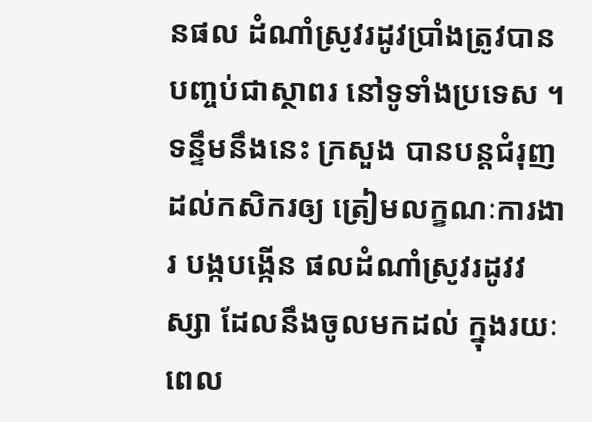នផល ដំណាំស្រូវរដូវប្រាំងត្រូវបានបញ្ចប់ជាស្ថាពរ នៅទូទាំងប្រទេស ។ ទន្ទឹមនឹងនេះ ក្រសួង បានបន្តជំរុញដល់កសិករឲ្យ ត្រៀមលក្ខណៈការងារ បង្កបង្កើន ផលដំណាំស្រូវរដូវវស្សា ដែលនឹងចូលមកដល់ ក្នុងរយៈពេល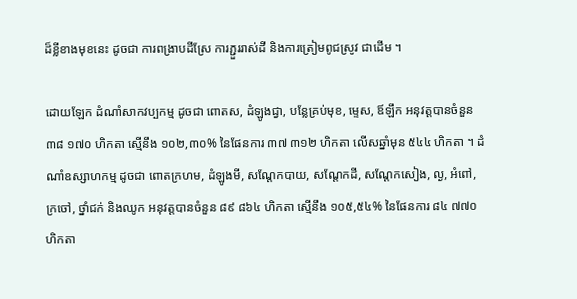ដ៏ខ្លីខាងមុខនេះ ដូចជា ការពង្រាបដីស្រែ ការភ្ជួររាស់ដី និងការត្រៀមពូជស្រូវ ជាដើម ។

ដោយឡែក ដំណាំសាកវប្បកម្ម ដូចជា ពោតស, ដំឡូងជ្វា, បន្លែគ្រប់មុខ, ម្ទេស, ឪឡឹក អនុវត្តបានចំនួន ៣៨ ១៧០ ហិកតា ស្មើនឹង ១០២,៣០% នៃផែនការ ៣៧ ៣១២ ហិកតា លើសឆ្នាំមុន ៥៤៤ ហិកតា ។ ដំណាំឧស្សាហកម្ម ដូចជា ពោតក្រហម, ដំឡូងមី, សណ្តែកបាយ, សណ្តែកដី, សណ្តែកសៀង, ល្ង, អំពៅ, ក្រចៅ, ថ្នាំជក់ និងឈូក អនុវត្តបានចំនួន ៨៩ ៨៦៤ ហិកតា ស្មើនឹង ១០៥,៥៤% នៃផែនការ ៨៤ ៧៧០ ហិកតា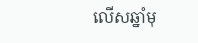លើសឆ្នាំមុ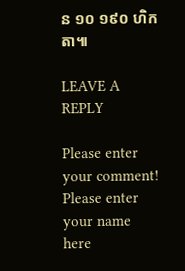ន ១០ ១៩០ ហិកតា៕

LEAVE A REPLY

Please enter your comment!
Please enter your name here